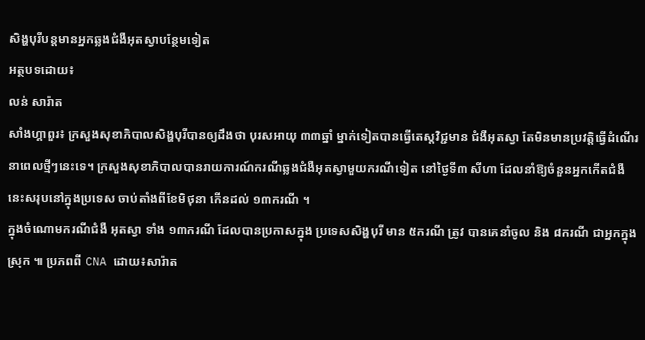សិង្ហបុរីបន្តមានអ្នកឆ្លងជំងឺអុតស្វាបន្ថែមទៀត
អត្ថបទដោយ៖
លន់ សារ៉ាត
សាំងហ្គាពួរ៖ ក្រសួងសុខាភិបាលសិង្ហបុរីបានឲ្យដឹងថា បុរសអាយុ ៣៣ឆ្នាំ ម្នាក់ទៀតបានធ្វើតេស្តវិជ្ជមាន ជំងឺអុតស្វា តែមិនមានប្រវត្តិធ្វើដំណើរ នាពេលថ្មីៗនេះទេ។ ក្រសួងសុខាភិបាលបានរាយការណ៍ករណីឆ្លងជំងឺអុតស្វាមួយករណីទៀត នៅថ្ងៃទី៣ សីហា ដែលនាំឱ្យចំនួនអ្នកកើតជំងឺនេះសរុបនៅក្នុងប្រទេស ចាប់តាំងពីខែមិថុនា កើនដល់ ១៣ករណី ។
ក្នុងចំណោមករណីជំងឺ អុតស្វា ទាំង ១៣ករណី ដែលបានប្រកាសក្នុង ប្រទេសសិង្ហបុរី មាន ៥ករណី ត្រូវ បានគេនាំចូល និង ៨ករណី ជាអ្នកក្នុង ស្រុក ៕ ប្រភពពី CNA ដោយ៖សារ៉ាត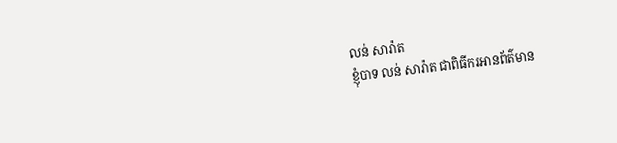លន់ សារ៉ាត
ខ្ញុំបាទ លន់ សារ៉ាត ជាពិធីករអានព័ត៌មាន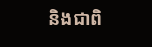និងជាពិ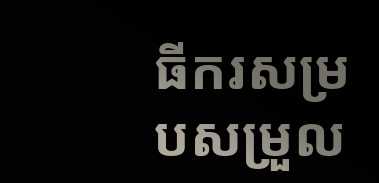ធីករសម្របសម្រួល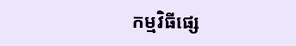កម្មវិធីផ្សេ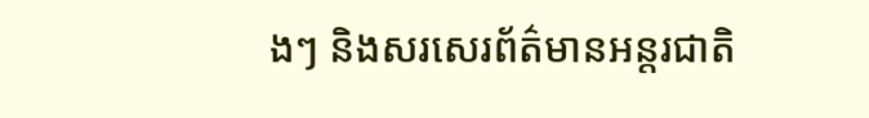ងៗ និងសរសេរព័ត៌មានអន្តរជាតិ